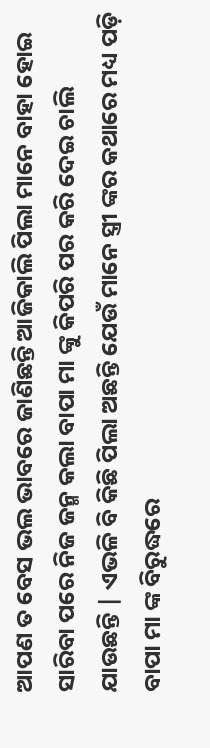ଆପଣ ତ ବେସ ଭଲ ଭାବରେ ଜାଣିଛନ୍ତି ଆଜିକାଲି ପିଲା ମାନେ ବାହା ହୋଇ ସାରିବା ପରେ ନିଜ ଜନ୍ମ କଲା ବାପା ମା ଙ୍କୁ କିପରି ପର କରି ଦେଇ ଚାଲି ଯାଉଛନ୍ତି | ଏଭଳି ବି କିଛି ପିଲା ଅଛନ୍ତି ଯେଉଁ ମାନେ ସ୍ତ୍ରୀ ଙ୍କର କଥାରେ ମଧ୍ୟ ପଡ଼ି ବାପା ମା ଙ୍କ ବିରୁଦ୍ଧରେ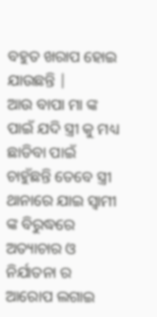ବହୁତ ଖରାପ ହୋଇ ଯାଉଛନ୍ତି |
ଆଉ ବାପା ମା ଙ୍କ ପାଇଁ ଯଦି ସ୍ତ୍ରୀ କୁ ମଧ୍ୟ ଛାଡିବା ପାଇଁ ଚାହୁଁଛନ୍ତି ତେବେ ସ୍ତ୍ରୀ ଥାନାରେ ଯାଇ ସ୍ୱାମୀ ଙ୍କ ବିରୁଦ୍ଧରେ ଅତ୍ୟାଚାର ଓ ନିର୍ଯାତନା ର ଆରୋପ ଲଗାଇ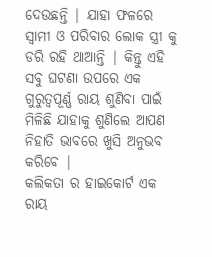ଦେଉଛନ୍ତି | ଯାହା ଫଳରେ ସ୍ୱାମୀ ଓ ପରିବାର ଲୋକ ସ୍ତ୍ରୀ କୁ ଡରି ରହି ଥାଆନ୍ତି | କିନ୍ତୁ ଏହି ସବୁ ଘଟଣା ଉପରେ ଏକ ଗୁରୁତ୍ୱପୂର୍ଣ୍ଣ ରାୟ ଶୁଣିବା ପାଇଁ ମିଳିଛି ଯାହାକୁ ଶୁଣିଲେ ଆପଣ ନିହାତି ଭାବରେ ଖୁସି ଅନୁଭବ କରିବେ |
କଲିକତା ର ହାଇକୋର୍ଟ ଏକ ରାୟ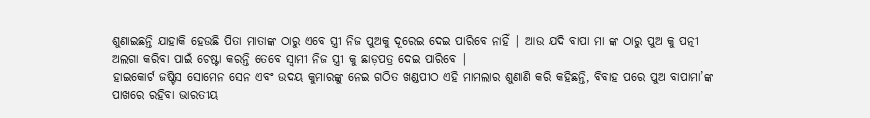ଶୁଣାଇଛନ୍ତି ଯାହାକି ହେଉଛି ପିତା ମାତାଙ୍କ ଠାରୁ ଏବେ ସ୍ତ୍ରୀ ନିଜ ପୁଅକୁ ଦୂରେଇ ଦେଇ ପାରିବେ ନାହିଁ | ଆଉ ଯଦି ବାପା ମା ଙ୍କ ଠାରୁ ପୁଅ କୁ ପତ୍ନୀ ଅଲଗା କରିବା ପାଇଁ ଚେଷ୍ଟା କରନ୍ତି ତେବେ ସ୍ୱାମୀ ନିଜ ସ୍ତ୍ରୀ କୁ ଛାଡ଼ପତ୍ର ଦେଇ ପାରିବେ |
ହାଇକୋର୍ଟ ଜଷ୍ଟିସ ସୋମେନ ସେନ ଏବଂ ଉଦୟ କୁମାରଙ୍କୁ ନେଇ ଗଠିତ ଖଣ୍ଡପୀଠ ଏହି ମାମଲାର ଶୁଣାଣି କରି କହିଛନ୍ତି, ବିବାହ ପରେ ପୁଅ ବାପାମା’ଙ୍କ ପାଖରେ ରହିବା ଭାରତୀୟ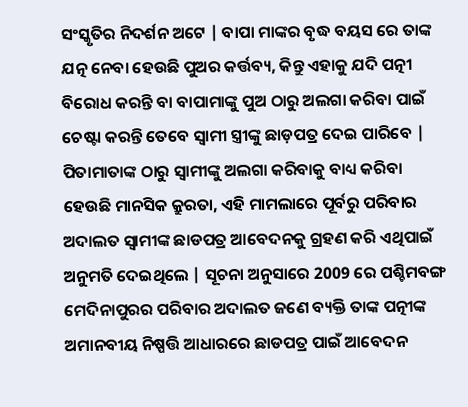ସଂସ୍କୃତିର ନିଦର୍ଶନ ଅଟେ | ବାପା ମାଙ୍କର ବୃଦ୍ଧ ବୟସ ରେ ତାଙ୍କ ଯତ୍ନ ନେବା ହେଉଛି ପୁଅର କର୍ତ୍ତବ୍ୟ, କିନ୍ତୁ ଏହାକୁ ଯଦି ପତ୍ନୀ ବିରୋଧ କରନ୍ତି ବା ବାପାମାଙ୍କୁ ପୁଅ ଠାରୁ ଅଲଗା କରିବା ପାଇଁ ଚେଷ୍ଟା କରନ୍ତି ତେବେ ସ୍ୱାମୀ ସ୍ତ୍ରୀଙ୍କୁ ଛାଡ଼ପତ୍ର ଦେଇ ପାରିବେ |
ପିତାମାତାଙ୍କ ଠାରୁ ସ୍ଵାମୀଙ୍କୁ ଅଲଗା କରିବାକୁ ବାଧ୍ୟ କରିବା ହେଉଛି ମାନସିକ କ୍ରୁରତା, ଏହି ମାମଲାରେ ପୂର୍ବରୁ ପରିବାର ଅଦାଲତ ସ୍ଵାମୀଙ୍କ ଛାଡପତ୍ର ଆବେଦନକୁ ଗ୍ରହଣ କରି ଏଥିପାଇଁ ଅନୁମତି ଦେଇଥିଲେ | ସୂଚନା ଅନୁସାରେ 2009 ରେ ପଶ୍ଚିମବଙ୍ଗ ମେଦିନାପୁରର ପରିବାର ଅଦାଲତ ଜଣେ ବ୍ୟକ୍ତି ତାଙ୍କ ପତ୍ନୀଙ୍କ ଅମାନବୀୟ ନିଷ୍ପତ୍ତି ଆଧାରରେ ଛାଡପତ୍ର ପାଇଁ ଆବେଦନ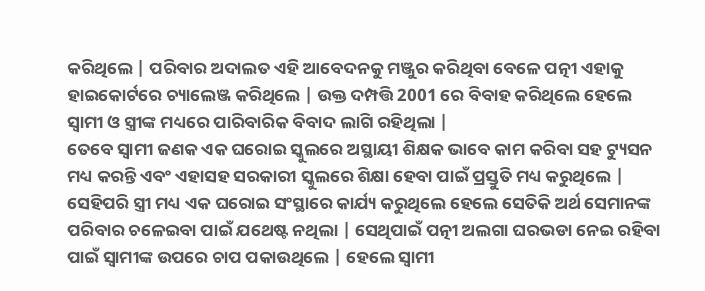କରିଥିଲେ | ପରିବାର ଅଦାଲତ ଏହି ଆବେଦନକୁ ମଞ୍ଜୁର କରିଥିବା ବେଳେ ପତ୍ନୀ ଏହାକୁ ହାଇକୋର୍ଟରେ ଚ୍ୟାଲେଞ୍ଜ କରିଥିଲେ | ଉକ୍ତ ଦମ୍ପତ୍ତି 2001 ରେ ବିବାହ କରିଥିଲେ ହେଲେ ସ୍ଵାମୀ ଓ ସ୍ତ୍ରୀଙ୍କ ମଧ୍ୟରେ ପାରିବାରିକ ବିବାଦ ଲାଗି ରହିଥିଲା |
ତେବେ ସ୍ଵାମୀ ଜଣକ ଏକ ଘରୋଇ ସ୍କୁଲରେ ଅସ୍ଥାୟୀ ଶିକ୍ଷକ ଭାବେ କାମ କରିବା ସହ ଟ୍ୟୁସନ ମଧ୍ୟ କରନ୍ତି ଏବଂ ଏହାସହ ସରକାରୀ ସ୍କୁଲରେ ଶିକ୍ଷା ହେବା ପାଇଁ ପ୍ରସ୍ତୁତି ମଧ୍ୟ କରୁଥିଲେ | ସେହିପରି ସ୍ତ୍ରୀ ମଧ୍ୟ ଏକ ଘରୋଇ ସଂସ୍ଥାରେ କାର୍ଯ୍ୟ କରୁଥିଲେ ହେଲେ ସେତିକି ଅର୍ଥ ସେମାନଙ୍କ ପରିବାର ଚଳେଇବା ପାଇଁ ଯଥେଷ୍ଟ ନଥିଲା | ସେଥିପାଇଁ ପତ୍ନୀ ଅଲଗା ଘରଭଡା ନେଇ ରହିବା ପାଇଁ ସ୍ଵାମୀଙ୍କ ଉପରେ ଚାପ ପକାଉଥିଲେ | ହେଲେ ସ୍ୱାମୀ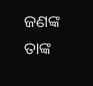ଜଣଙ୍କ ତାଙ୍କ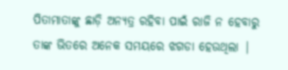ପିତାମାତାଙ୍କୁ ଛାଡ଼ି ଅନ୍ୟତ୍ର ରହିବା ପାଇଁ ରାଜି ନ ହେବାରୁ ତାଙ୍କ ଭିତରେ ଅନେକ ସମୟରେ ଝଗଡା ହେଉଥିଲା |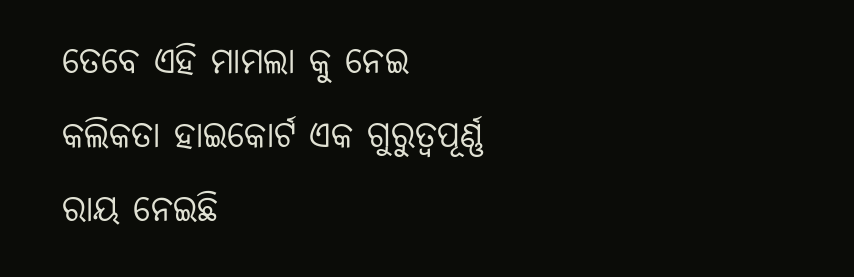ତେବେ ଏହି ମାମଲା କୁ ନେଇ କଲିକତା ହାଇକୋର୍ଟ ଏକ ଗୁରୁତ୍ୱପୂର୍ଣ୍ଣ ରାୟ ନେଇଛି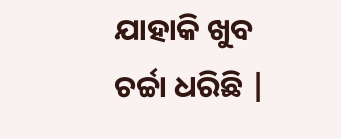ଯାହାକି ଖୁବ ଚର୍ଚ୍ଚା ଧରିଛି |